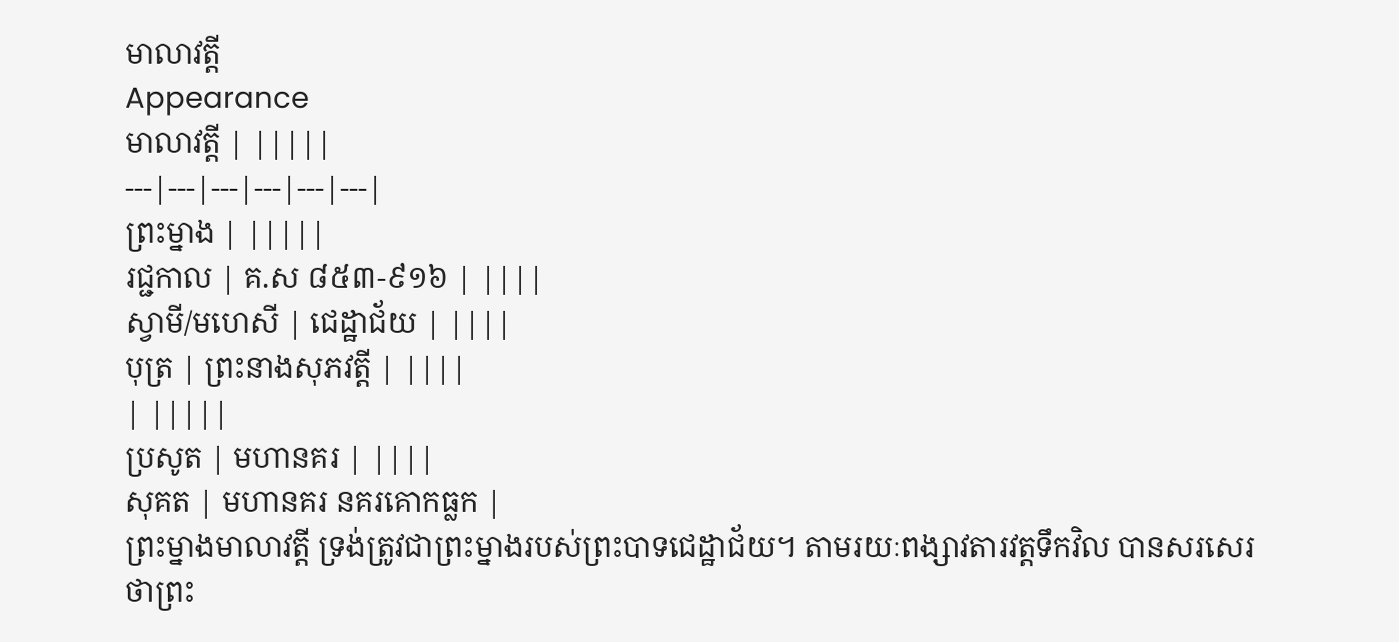មាលាវត្តី
Appearance
មាលាវត្តី | |||||
---|---|---|---|---|---|
ព្រះម្នាង | |||||
រជ្ជកាល | គ.ស ៨៥៣-៩១៦ | ||||
ស្វាមី/មហេសី | ជេដ្ឋាជ័យ | ||||
បុត្រ | ព្រះនាងសុភវត្តី | ||||
| |||||
ប្រសូត | មហានគរ | ||||
សុគត | មហានគរ នគរគោកធ្លក |
ព្រះម្នាងមាលាវត្តី ទ្រង់ត្រូវជាព្រះម្នាងរបស់ព្រះបាទជេដ្ឋាជ័យ។ តាមរយៈពង្សាវតារវត្ដទឹកវិល បានសរសេរថាព្រះ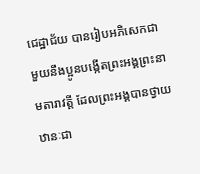ជេដ្ឋាជ័យ បានរៀបអភិសេកជាមួយនឹងប្អូនបង្កើតព្រះអង្គព្រះនាមតារាវត្តី ដែលព្រះអង្គបានថ្វាយឋានៈជា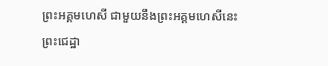ព្រះអគ្គមហេសី ជាមួយនឹងព្រះអគ្គមហេសីនេះ ព្រះជេដ្ឋា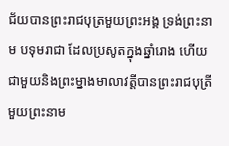ជ័យបានព្រះរាជបុត្រមួយព្រះអង្គ ទ្រង់ព្រះនាម បទុមរាជា ដែលប្រសូតក្នុងឆ្នាំរោង ហើយជាមួយនិងព្រះម្នាងមាលាវត្ដីបានព្រះរាជបុត្រីមួយព្រះនាម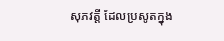សុភវត្តី ដែលប្រសូតក្នុង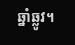ឆ្នាំឆ្លូវ។